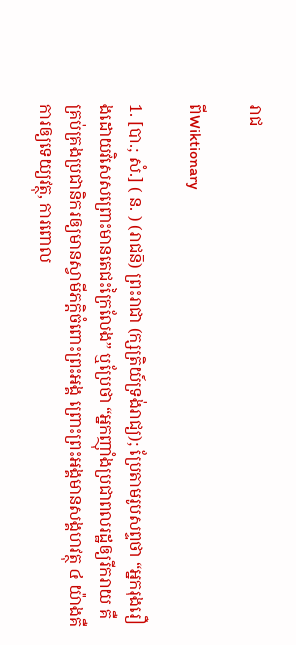រាជ

ពីWiktionary

1. [បា.; សំ.] ( ន. ) (រាជន៑) ព្រះរាជា (ក្សត្រិយ៍ទ្រង់រាជ្យ); ប្រែតាមរូបសព្ទថា “អ្នករុងរឿងដោយវិសេសព្រោះមានតេជះក្រៃលែង” ឬប្រែថា “អ្នកញ៉ាំងប្រជាពលរដ្ឋឲ្យរីករាយ គឺគ្រប់គ្រងប្រជានិករឲ្យមានស្វាមីភក្តិចំពោះព្រះអង្គ ព្រោះព្រះអង្គមានសង្គហវត្ថុ ៤ យ៉ាងគឺ ការឲ្យទេយ្យវត្ថុ, ការពោល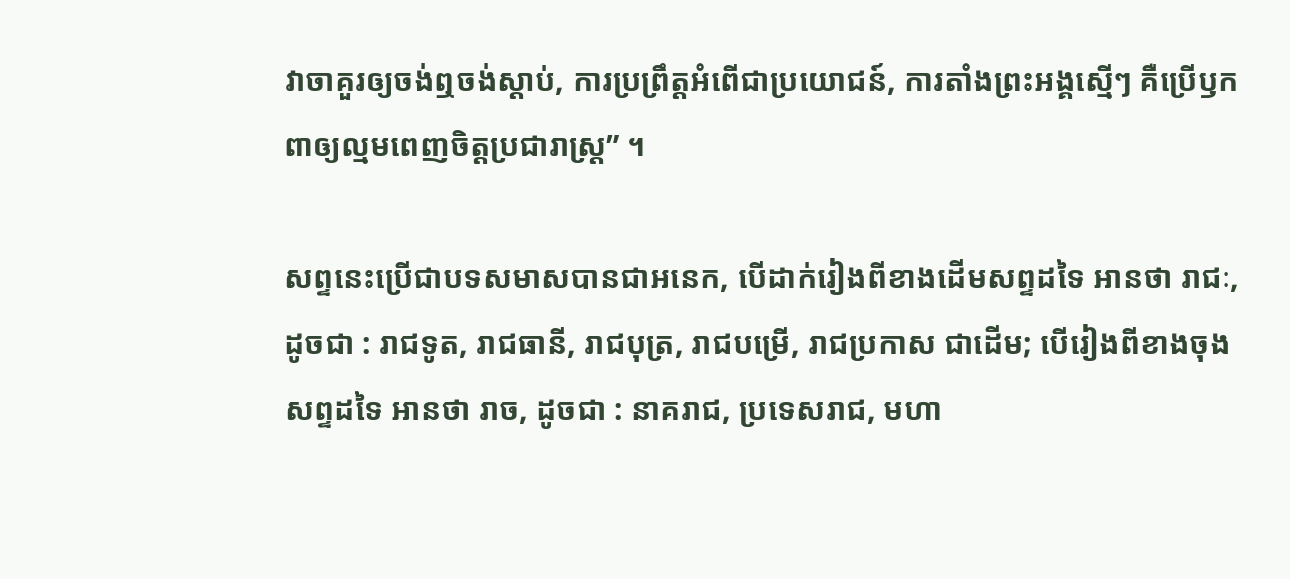វាចាគួរឲ្យចង់ឮចង់ស្ដាប់, ការប្រព្រឹត្តអំពើជាប្រយោជន៍, ការតាំងព្រះអង្គស្មើៗ គឺប្រើឫកពាឲ្យល្មមពេញចិត្តប្រជារាស្រ្ត” ។

សព្ទនេះប្រើជាបទសមាសបានជាអនេក, បើដាក់រៀងពីខាងដើមសព្ទដទៃ អានថា រាជៈ, ដូចជា : រាជទូត, រាជធានី, រាជបុត្រ, រាជបម្រើ, រាជប្រកាស ជាដើម; បើរៀងពីខាងចុងសព្ទដទៃ អានថា រាច, ដូចជា : នាគរាជ, ប្រទេសរាជ, មហា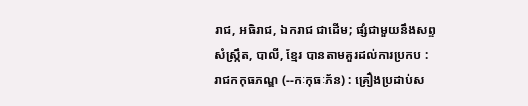រាជ, អធិរាជ, ឯករាជ ជាដើម; ផ្សំជាមួយនឹងសព្ទសំស្រ្កឹត, បាលី, ខ្មែរ បានតាមគួរដល់ការប្រកប : រាជកកុធភណ្ឌ (--កៈកុធៈភ័ន) : គ្រឿងប្រដាប់ស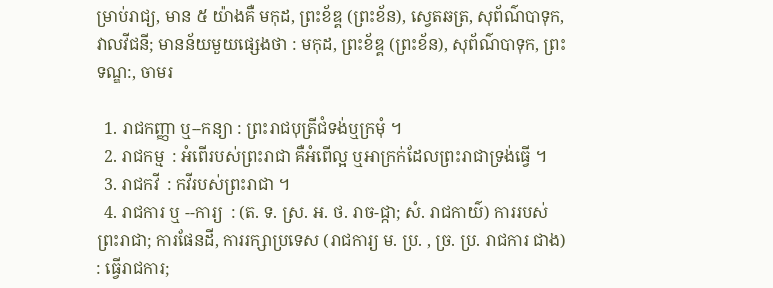ម្រាប់រាជ្យ, មាន ៥ យ៉ាងគឺ មកុដ, ព្រះខ័ឌ្គ (ព្រះខ័ន), ស្វេតឆត្រ, សុព័ណ៌បាទុក, វាលវីជនី; មានន័យមួយផ្សេងថា : មកុដ, ព្រះខ័ឌ្គ (ព្រះខ័ន), សុព័ណ៌បាទុក, ព្រះទណ្ឌ:, ចាមរ

  1. រាជកញ្ញា ឬ--កន្យា : ព្រះរាជបុត្រីជំទង់ឬក្រមុំ ។
  2. រាជកម្ម  : អំពើរបស់ព្រះរាជា គឺអំពើល្អ ឬអាក្រក់ដែលព្រះរាជាទ្រង់ធ្វើ ។
  3. រាជកវី  : កវីរបស់ព្រះរាជា ។
  4. រាជការ ឬ --ការ្យ  : (ត. ទ. ស្រ. អ. ថ. រាច-ជ្កា; សំ. រាជកាយ៌) ការរបស់ព្រះរាជា; ការផែនដី, ការរក្សាប្រទេស (រាជការ្យ ម. ប្រ. , ច្រ. ប្រ. រាជការ ជាង) : ធ្វើរាជការ;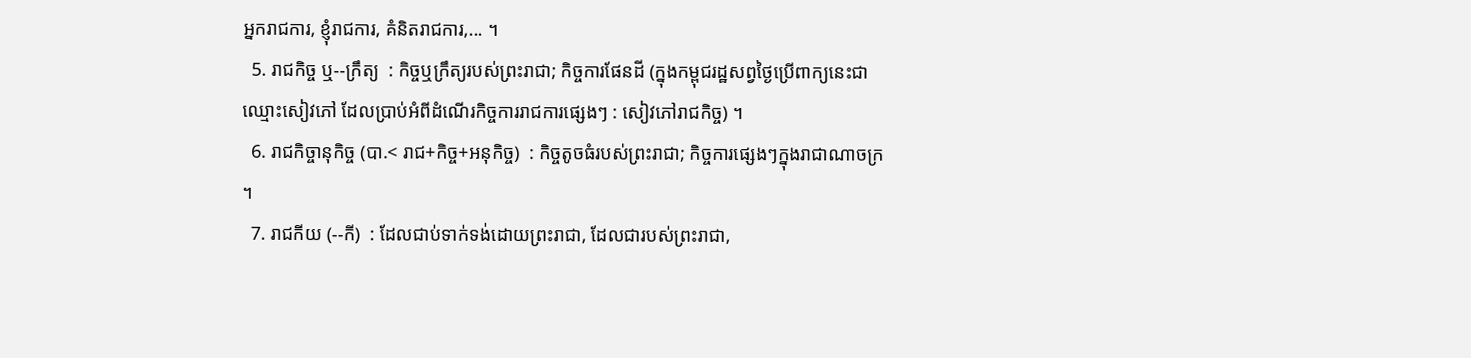អ្នករាជការ, ខ្ញុំរាជការ, គំនិតរាជការ,... ។
  5. រាជកិច្ច ឬ--ក្រឹត្យ  : កិច្ចឬក្រឹត្យរបស់ព្រះរាជា; កិច្ចការផែនដី (ក្នុងកម្ពុជរដ្ឋសព្វថ្ងៃប្រើពាក្យនេះជាឈ្មោះសៀវភៅ ដែលប្រាប់អំពីដំណើរកិច្ចការរាជការផ្សេងៗ : សៀវភៅរាជកិច្ច) ។
  6. រាជកិច្ចានុកិច្ច (បា.< រាជ+កិច្ច+អនុកិច្ច)  : កិច្ចតូចធំរបស់ព្រះរាជា; កិច្ចការផ្សេងៗក្នុងរាជាណាចក្រ ។
  7. រាជកីយ (--កី)  : ដែលជាប់ទាក់ទង់ដោយព្រះរាជា, ដែលជារបស់ព្រះរាជា,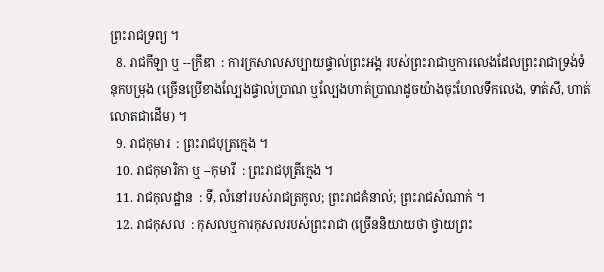ព្រះរាជទ្រព្យ ។
  8. រាជកីឡា ឬ --ក្រីឌា  : ការក្រសាលសប្បាយផ្ទាល់ព្រះអង្គ របស់ព្រះរាជាឬការលេងដែលព្រះរាជាទ្រង់ទំនុកបម្រុង (ច្រើនប្រើខាងល្បែងផ្ទាល់ប្រាណ ឬល្បែងហាត់ប្រាណដូចយ៉ាងចុះហែលទឹកលេង, ទាត់សី, ហាត់លោតជាដើម) ។
  9. រាជកុមារ  : ព្រះរាជបុត្រក្មេង ។
  10. រាជកុមារិកា ឬ --កុមារី  : ព្រះរាជបុត្រីក្មេង ។
  11. រាជកុលដ្ឋាន  : ទី, លំនៅរបស់រាជត្រកូល; ព្រះរាជគំនាល់; ព្រះរាជសំណាក់ ។
  12. រាជកុសល  : កុសលឬការកុសលរបស់ព្រះរាជា (ច្រើននិយាយថា ថ្វាយព្រះ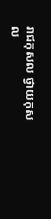រាជកុសល ថ្វាយកុសល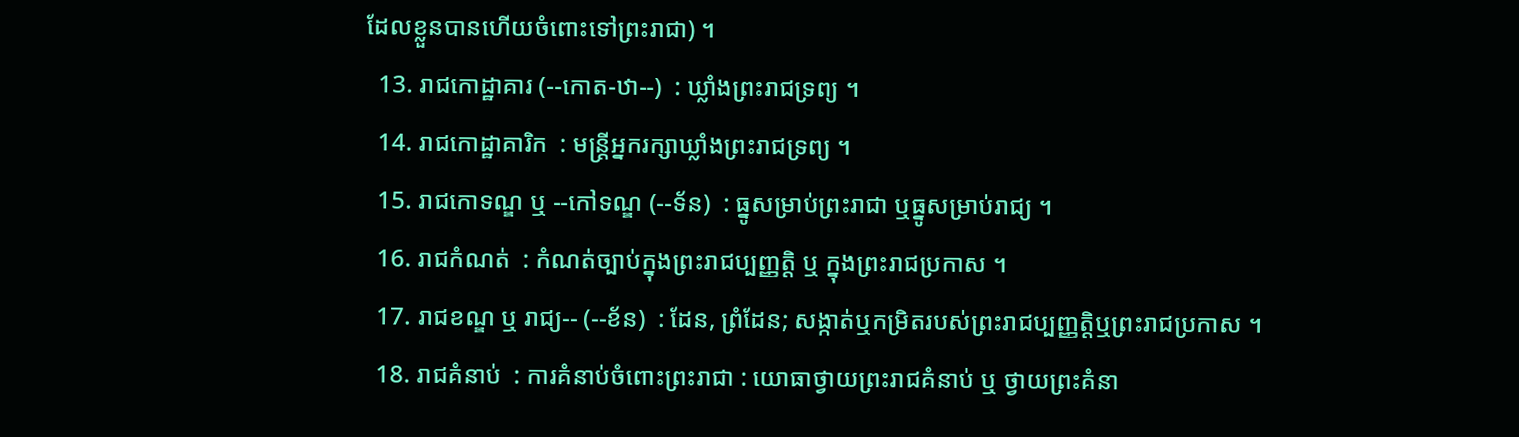ដែលខ្លួនបានហើយចំពោះទៅព្រះរាជា) ។
  13. រាជកោដ្ឋាគារ (--កោត-ឋា--)  : ឃ្លាំងព្រះរាជទ្រព្យ ។
  14. រាជកោដ្ឋាគារិក  : មន្ត្រីអ្នករក្សាឃ្លាំងព្រះរាជទ្រព្យ ។
  15. រាជកោទណ្ឌ ឬ --កៅទណ្ឌ (--ទ័ន)  : ធ្នូសម្រាប់ព្រះរាជា ឬធ្នូសម្រាប់រាជ្យ ។
  16. រាជកំណត់  : កំណត់ច្បាប់ក្នុងព្រះរាជប្បញ្ញត្តិ ឬ ក្នុងព្រះរាជប្រកាស ។
  17. រាជខណ្ឌ ឬ រាជ្យ-- (--ខ័ន)  : ដែន, ព្រំដែន; សង្កាត់ឬកម្រិតរបស់ព្រះរាជប្បញ្ញត្តិឬព្រះរាជប្រកាស ។
  18. រាជគំនាប់  : ការគំនាប់ចំពោះព្រះរាជា : យោធាថ្វាយព្រះរាជគំនាប់ ឬ ថ្វាយព្រះគំនា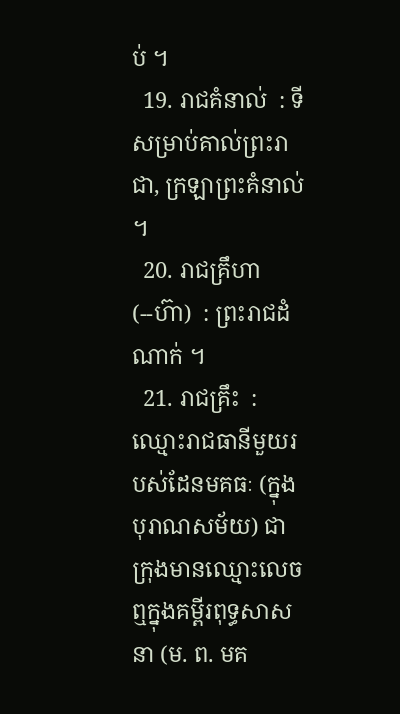ប់ ។
  19. រាជគំនាល់  : ទីសម្រាប់គាល់ព្រះរាជា, ក្រឡាព្រះគំនាល់ ។
  20. រាជគ្រឹហា (--ហ៊ា)  : ព្រះរាជដំណាក់ ។
  21. រាជគ្រឹះ  : ឈ្មោះរាជធានីមួយរបស់ដែនមគធៈ (ក្នុងបុរាណសម័យ) ជាក្រុងមានឈ្មោះលេចឮក្នុងគម្ពីរពុទ្ធសាសនា (ម. ព. មគ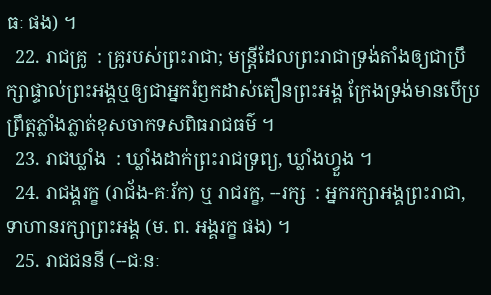ធៈ ផង) ។
  22. រាជគ្រូ  : គ្រូរបស់ព្រះរាជា; មន្ត្រីដែលព្រះរាជាទ្រង់តាំងឲ្យជាប្រឹក្សាផ្ទាល់ព្រះអង្គឬឲ្យជាអ្នករំឭកដាស់តឿនព្រះអង្គ ក្រែងទ្រង់មានបើប្រព្រឹត្តភ្លាំងភ្លាត់ខុសចាកទសពិធរាជធម៌ ។
  23. រាជឃ្លាំង  : ឃ្លាំងដាក់ព្រះរាជទ្រព្យ, ឃ្លាំងហ្វួង ។
  24. រាជង្គរក្ខ (រាជ័ង-គៈរ័ក) ឬ រាជរក្ខ, --រក្ស  : អ្នករក្សាអង្គព្រះរាជា, ទាហានរក្សាព្រះអង្គ (ម. ព. អង្គរក្ខ ផង) ។
  25. រាជជននី (--ជៈនៈ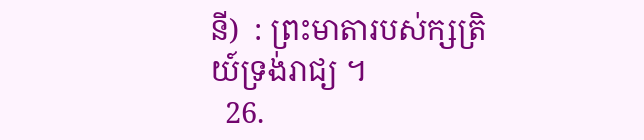នី)  : ព្រះមាតារបស់ក្សត្រិយ៍ទ្រង់រាជ្យ ។
  26.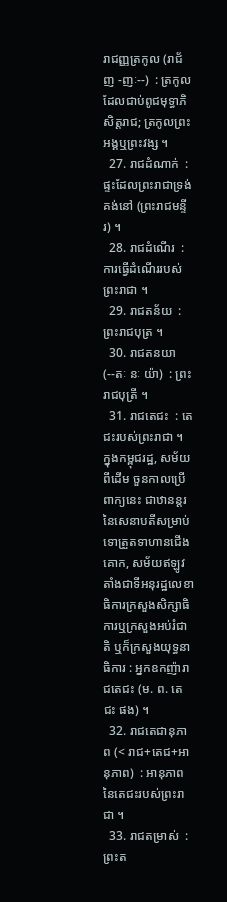រាជញ្ញត្រកូល (រាជ័ញ -ញៈ--)  : ត្រកូលដែលជាប់ពូជមុទ្ធាភិសិត្តរាជ; ត្រកូលព្រះអង្គឬព្រះវង្ស ។
  27. រាជដំណាក់  : ផ្ទះដែលព្រះរាជាទ្រង់គង់នៅ (ព្រះរាជមន្ទីរ) ។
  28. រាជដំណើរ  : ការធ្វើដំណើររបស់ព្រះរាជា ។
  29. រាជតន័យ  : ព្រះរាជបុត្រ ។
  30. រាជតនយា (--តៈ នៈ យ៉ា)  : ព្រះរាជបុត្រី ។
  31. រាជតេជះ  : តេជះរបស់ព្រះរាជា ។ ក្នុងកម្ពុជរដ្ឋ, សម័យពីដើម ចួនកាលប្រើពាក្យនេះ ជាឋានន្តរនៃសេនាបតីសម្រាប់ទោត្រួតទាហានជើងគោក, សម័យឥឡូវ តាំងជាទីអនុរដ្ឋលេខាធិការក្រសួងសិក្សាធិការឬក្រសួងអប់រំជាតិ ឬក៏ក្រសួងយុទ្ធនាធិការ : អ្នកឧកញ៉ារាជតេជះ (ម. ព. តេជះ ផង) ។
  32. រាជតេជានុភាព (< រាជ+តេជ+អានុភាព)  : អានុភាពនៃតេជះរបស់ព្រះរាជា ។
  33. រាជតម្រាស់  : ព្រះត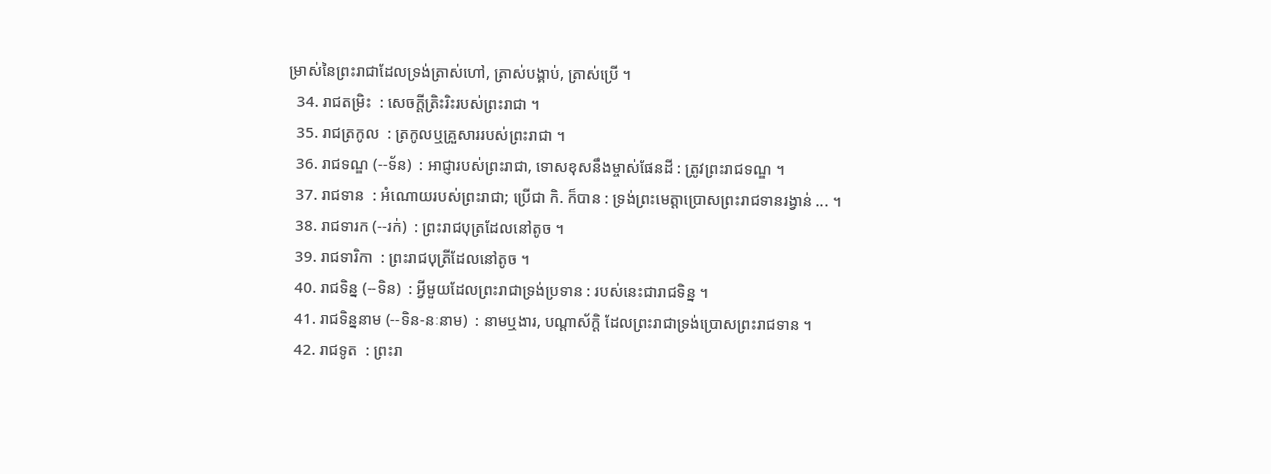ម្រាស់នៃព្រះរាជាដែលទ្រង់ត្រាស់ហៅ, ត្រាស់បង្គាប់, ត្រាស់ប្រើ ។
  34. រាជតម្រិះ  : សេចក្ដីត្រិះរិះរបស់ព្រះរាជា ។
  35. រាជត្រកូល  : ត្រកូលឬគ្រួសាររបស់ព្រះរាជា ។
  36. រាជទណ្ឌ (--ទ័ន)  : អាជ្ញារបស់ព្រះរាជា, ទោសខុសនឹងម្ចាស់ផែនដី : ត្រូវព្រះរាជទណ្ឌ ។
  37. រាជទាន  : អំណោយរបស់ព្រះរាជា; ប្រើជា កិ. ក៏បាន : ទ្រង់ព្រះមេត្តាប្រោសព្រះរាជទានរង្វាន់ ... ។
  38. រាជទារក (--រក់)  : ព្រះរាជបុត្រដែលនៅតូច ។
  39. រាជទារិកា  : ព្រះរាជបុត្រីដែលនៅតូច ។
  40. រាជទិន្ន (--ទិន)  : អ្វីមួយដែលព្រះរាជាទ្រង់ប្រទាន : របស់នេះជារាជទិន្ន ។
  41. រាជទិន្ននាម (--ទិន-នៈនាម)  : នាមឬងារ, បណ្តាស័ក្តិ ដែលព្រះរាជាទ្រង់ប្រោសព្រះរាជទាន ។
  42. រាជទូត  : ព្រះរា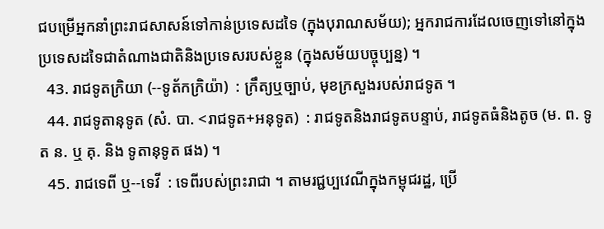ជបម្រើអ្នកនាំព្រះរាជសាសន៍ទៅកាន់ប្រទេសដទៃ (ក្នុងបុរាណសម័យ); អ្នករាជការដែលចេញទៅនៅក្នុងប្រទេសដទៃជាតំណាងជាតិនិងប្រទេសរបស់ខ្លួន (ក្នុងសម័យបច្ចុប្បន្ន) ។
  43. រាជទូតក្រិយា (--ទូត័កក្រិយ៉ា)  : ក្រឹត្យឬច្បាប់, មុខក្រសួងរបស់រាជទូត ។
  44. រាជទូតានុទូត (សំ. បា. <រាជទូត+អនុទូត)  : រាជទូតនិងរាជទូតបន្ទាប់, រាជទូតធំនិងតូច (ម. ព. ទូត ន. ឬ គុ. និង ទូតានុទូត ផង) ។
  45. រាជទេពី ឬ--ទេវី  : ទេពីរបស់ព្រះរាជា ។ តាមរជ្ជប្បវេណីក្នុងកម្ពុជរដ្ឋ, ប្រើ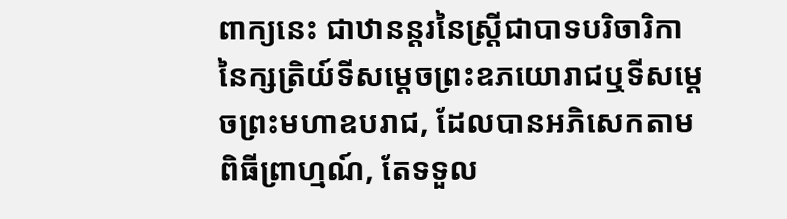ពាក្យនេះ ជាឋានន្តរនៃស្ត្រីជាបាទបរិចារិកានៃក្សត្រិយ៍ទីសម្ដេចព្រះឧភយោរាជឬទីសម្ដេចព្រះមហាឧបរាជ, ដែលបានអភិសេកតាមពិធីព្រាហ្មណ៍, តែទទួល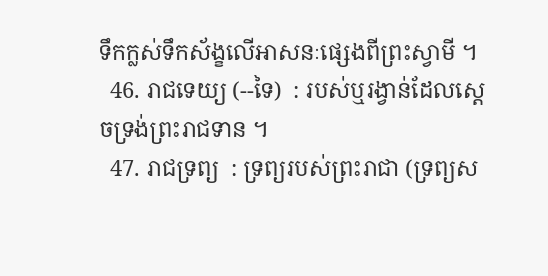ទឹកក្លស់ទឹកស័ង្ខលើអាសនៈផ្សេងពីព្រះស្វាមី ។
  46. រាជទេយ្យ (--ទៃ)  : របស់ឬរង្វាន់ដែលស្ដេចទ្រង់ព្រះរាជទាន ។
  47. រាជទ្រព្យ  : ទ្រព្យរបស់ព្រះរាជា (ទ្រព្យស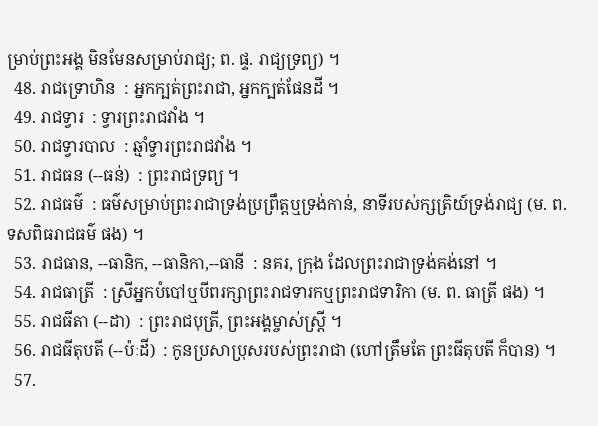ម្រាប់ព្រះអង្គ មិនមែនសម្រាប់រាជ្យ; ព. ផ្ទ. រាជ្យទ្រព្យ) ។
  48. រាជទ្រោហិន  : អ្នកក្បត់ព្រះរាជា, អ្នកក្បត់ផែនដី ។
  49. រាជទ្វារ  : ទ្វារព្រះរាជវាំង ។
  50. រាជទ្វារបាល  : ឆ្មាំទ្វារព្រះរាជវាំង ។
  51. រាជធន (--ធន់)  : ព្រះរាជទ្រព្យ ។
  52. រាជធម៌  : ធម៌សម្រាប់ព្រះរាជាទ្រង់ប្រព្រឹត្តឬទ្រង់កាន់, នាទីរបស់ក្សត្រិយ៍ទ្រង់រាជ្យ (ម. ព. ទសពិធរាជធម៌ ផង) ។
  53. រាជធាន, --ធានិក, --ធានិកា,--ធានី  : នគរ, ក្រុង ដែលព្រះរាជាទ្រង់គង់នៅ ។
  54. រាជធាត្រី  : ស្រីអ្នកបំបៅឬបីពរក្សាព្រះរាជទារកឬព្រះរាជទារិកា (ម. ព. ធាត្រី ផង) ។
  55. រាជធីតា (--ដា)  : ព្រះរាជបុត្រី, ព្រះអង្គម្ចាស់ស្ត្រី ។
  56. រាជធីតុបតី (--ប៉ៈដី)  : កូនប្រសាប្រុសរបស់ព្រះរាជា (ហៅត្រឹមតែ ព្រះធីតុបតី ក៏បាន) ។
  57.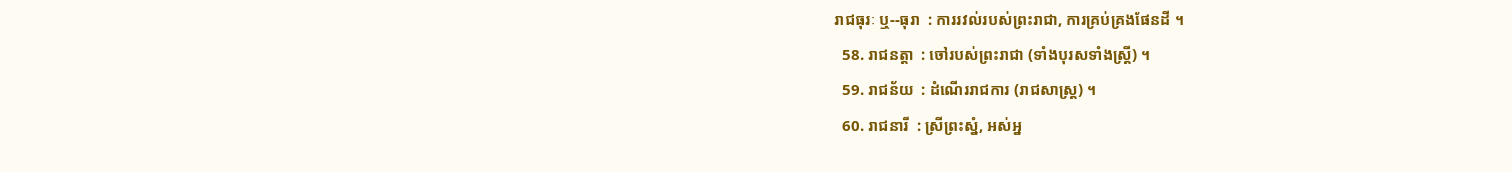រាជធុរៈ ឬ--ធុរា  : ការរវល់របស់ព្រះរាជា, ការគ្រប់គ្រងផែនដី ។
  58. រាជនត្តា  : ចៅរបស់ព្រះរាជា (ទាំងបុរសទាំងស្ត្រី) ។
  59. រាជន័យ  : ដំណើររាជការ (រាជសាស្រ្ត) ។
  60. រាជនារី  : ស្រីព្រះស្នំ, អស់អ្ន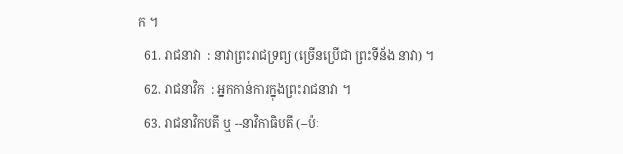ក ។
  61. រាជនាវា  : នាវាព្រះរាជទ្រព្យ (ច្រើនប្រើជា ព្រះទីន័ង នាវា) ។
  62. រាជនាវិក  : អ្នកកាន់ការក្នុងព្រះរាជនាវា ។
  63. រាជនាវិកបតី ឬ --នាវិកាធិបតី (--ប៉ៈ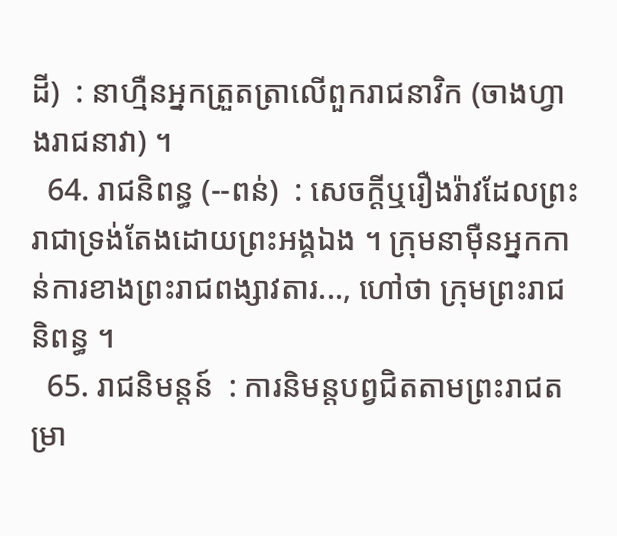ដី)  : នាហ្មឺនអ្នកត្រួតត្រាលើពួករាជនាវិក (ចាងហ្វាងរាជនាវា) ។
  64. រាជនិពន្ធ (--ពន់)  : សេចក្ដីឬរឿងរ៉ាវដែលព្រះរាជាទ្រង់តែងដោយព្រះអង្គឯង ។ ក្រុមនាម៉ឺនអ្នកកាន់ការខាងព្រះរាជពង្សាវតារ..., ហៅថា ក្រុមព្រះរាជនិពន្ធ ។
  65. រាជនិមន្តន៍  : ការនិមន្តបព្វជិតតាមព្រះរាជតម្រា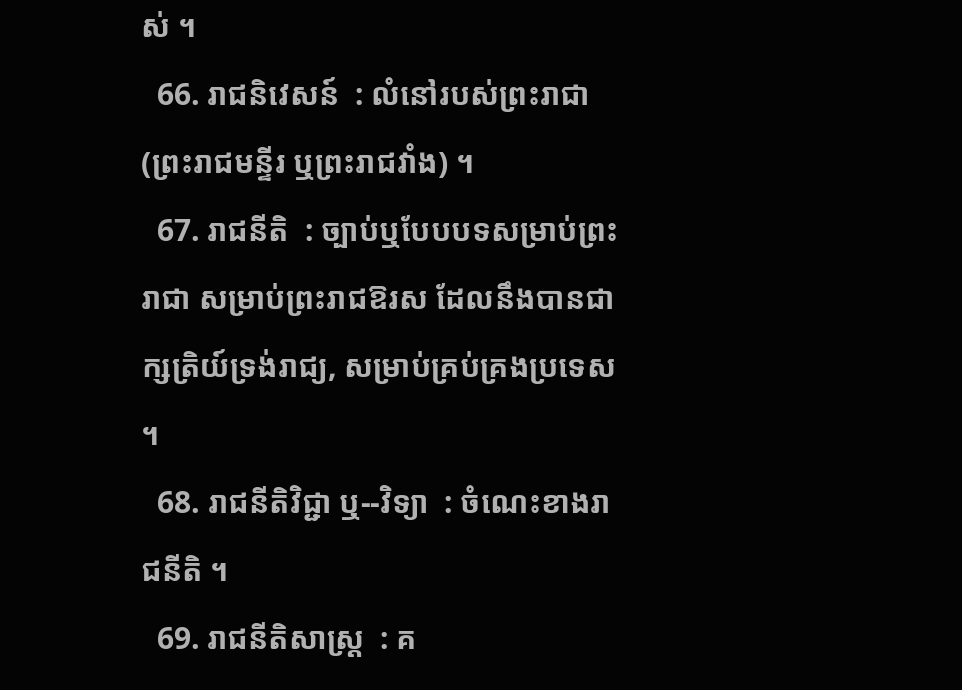ស់ ។
  66. រាជនិវេសន៍  : លំនៅរបស់ព្រះរាជា (ព្រះរាជមន្ទីរ ឬព្រះរាជវាំង) ។
  67. រាជនីតិ  : ច្បាប់ឬបែបបទសម្រាប់ព្រះរាជា សម្រាប់ព្រះរាជឱរស ដែលនឹងបានជាក្សត្រិយ៍ទ្រង់រាជ្យ, សម្រាប់គ្រប់គ្រងប្រទេស ។
  68. រាជនីតិវិជ្ជា ឬ--វិទ្យា  : ចំណេះខាងរាជនីតិ ។
  69. រាជនីតិសាស្រ្ត  : គ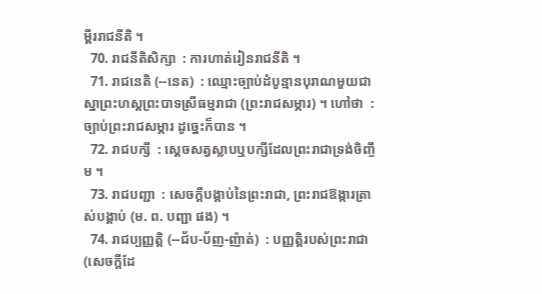ម្ពីររាជនីតិ ។
  70. រាជនីតិសិក្សា  : ការហាត់រៀនរាជនីតិ ។
  71. រាជនេតិ (--នេត)  : ឈ្មោះច្បាប់ដំបូន្មានបុរាណមួយជាស្នាព្រះហស្តព្រះបាទស្រីធម្មរាជា (ព្រះរាជសម្ភារ) ។ ហៅថា  : ច្បាប់ព្រះរាជសម្ភារ ដូច្នេះក៏បាន ។
  72. រាជបក្សី  : ស្ដេចសត្វស្លាបឬបក្សីដែលព្រះរាជាទ្រង់ចិញ្ចឹម ។
  73. រាជបញ្ជា  : សេចក្ដីបង្គាប់នៃព្រះរាជា, ព្រះរាជឱង្ការត្រាស់បង្គាប់ (ម. ព. បញ្ជា ផង) ។
  74. រាជប្បញ្ញត្តិ (--ជ័ប-ប័ញ-ញ៉ាត់)  : បញ្ញត្តិរបស់ព្រះរាជា (សេចក្ដីដែ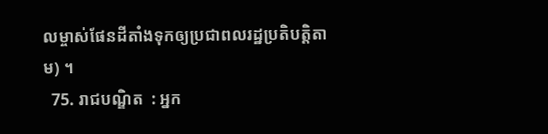លម្ចាស់ផែនដីតាំងទុកឲ្យប្រជាពលរដ្ឋប្រតិបត្តិតាម) ។
  75. រាជបណ្ឌិត  : អ្នក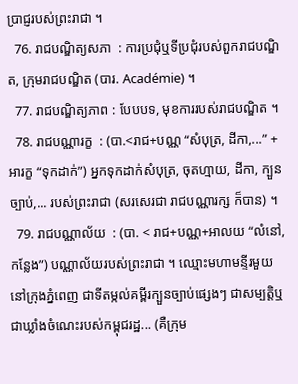ប្រាជ្ញរបស់ព្រះរាជា ។
  76. រាជបណ្ឌិត្យសភា  : ការប្រជុំឬទីប្រជុំរបស់ពួករាជបណ្ឌិត, ក្រុមរាជបណ្ឌិត (បារ. Académie) ។
  77. រាជបណ្ឌិត្យភាព : បែបបទ, មុខការរបស់រាជបណ្ឌិត ។
  78. រាជបណ្ណារក្ខ  : (បា.<រាជ+បណ្ណ “សំបុត្រ, ដីកា,...” + អារក្ខ “ទុកដាក់”) អ្នកទុកដាក់សំបុត្រ, ចុតហ្មាយ, ដីកា, ក្បួនច្បាប់,... របស់ព្រះរាជា (សរសេរជា រាជបណ្ណារក្ស ក៏បាន) ។
  79. រាជបណ្ណាល័យ  : (បា. < រាជ+បណ្ណ+អាលយ “លំនៅ, កន្លែង”) បណ្ណាល័យរបស់ព្រះរាជា ។ ឈ្មោះមហាមន្ទីរមួយនៅក្រុងភ្នំពេញ ជាទីតម្កល់គម្ពីរក្បួនច្បាប់ផ្សេងៗ ជាសម្បត្តិឬជាឃ្លាំងចំណេះរបស់កម្ពុជរដ្ឋ... (គឺក្រុម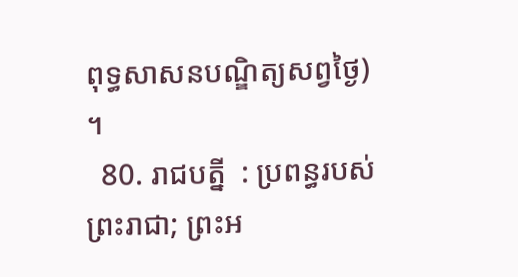ពុទ្ធសាសនបណ្ឌិត្យសព្វថ្ងៃ) ។
  80. រាជបត្នី  : ប្រពន្ធរបស់ព្រះរាជា; ព្រះអ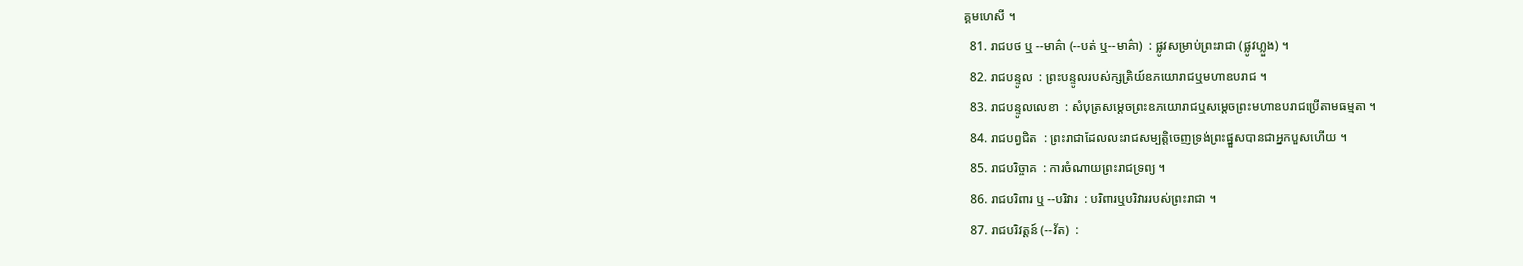គ្គមហេសី ។
  81. រាជបថ ឬ --មាគ៌ា (--បត់ ឬ--មាគ៌ា)  : ផ្លូវសម្រាប់ព្រះរាជា (ផ្លូវហ្លួង) ។
  82. រាជបន្ទូល  : ព្រះបន្ទូលរបស់ក្សត្រិយ៍ឧភយោរាជឬមហាឧបរាជ ។
  83. រាជបន្ទូលលេខា  : សំបុត្រសម្ដេចព្រះឧភយោរាជឬសម្ដេចព្រះមហាឧបរាជប្រើតាមធម្មតា ។
  84. រាជបព្វជិត  : ព្រះរាជាដែលលះរាជសម្បត្តិចេញទ្រង់ព្រះផ្នួសបានជាអ្នកបួសហើយ ។
  85. រាជបរិច្ចាគ  : ការចំណាយព្រះរាជទ្រព្យ ។
  86. រាជបរិពារ ឬ --បរិវារ  : បរិពារឬបរិវាររបស់ព្រះរាជា ។
  87. រាជបរិវត្តន៍ (--វ័ត)  :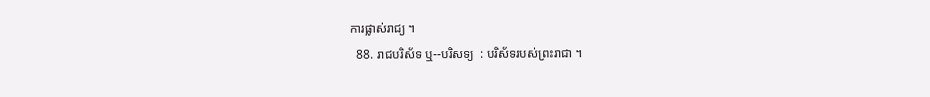ការផ្លាស់រាជ្យ ។
  88. រាជបរិស័ទ ឬ--បរិសទ្យ  : បរិស័ទរបស់ព្រះរាជា ។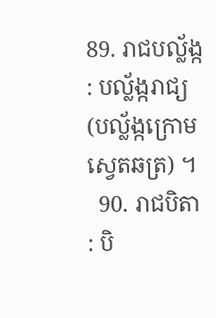89. រាជបល្ល័ង្ក  : បល្ល័ង្ករាជ្យ (បល្ល័ង្កក្រោមស្វេតឆត្រ) ។
  90. រាជបិតា  : បិ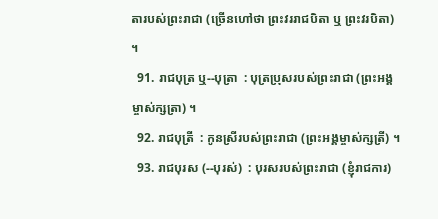តារបស់ព្រះរាជា (ច្រើនហៅថា ព្រះវររាជបិតា ឬ ព្រះវរបិតា) ។
  91. រាជបុត្រ ឬ--បុត្រា  : បុត្រប្រុសរបស់ព្រះរាជា (ព្រះអង្គម្ចាស់ក្សត្រា) ។
  92. រាជបុត្រី  : កូនស្រីរបស់ព្រះរាជា (ព្រះអង្គម្ចាស់ក្សត្រី) ។
  93. រាជបុរស (--បុរស់)  : បុរសរបស់ព្រះរាជា (ខ្ញុំរាជការ)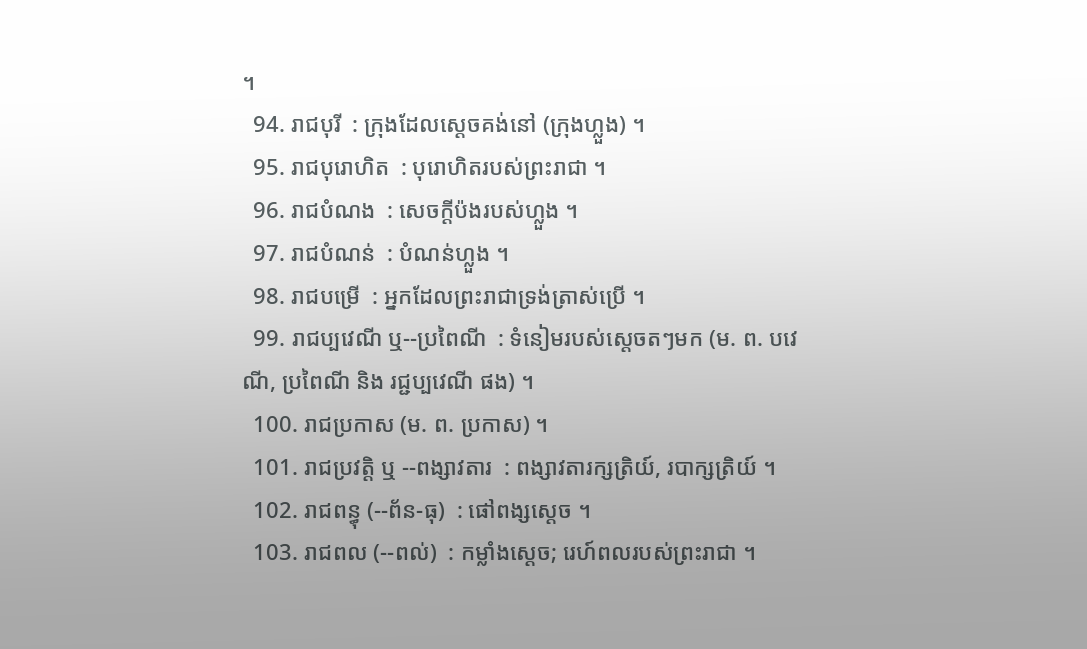។
  94. រាជបុរី  : ក្រុងដែលស្ដេចគង់នៅ (ក្រុងហ្លួង) ។
  95. រាជបុរោហិត  : បុរោហិតរបស់ព្រះរាជា ។
  96. រាជបំណង  : សេចក្ដីប៉ងរបស់ហ្លួង ។
  97. រាជបំណន់  : បំណន់ហ្លួង ។
  98. រាជបម្រើ  : អ្នកដែលព្រះរាជាទ្រង់ត្រាស់ប្រើ ។
  99. រាជប្បវេណី ឬ--ប្រពៃណី  : ទំនៀមរបស់ស្ដេចតៗមក (ម. ព. បវេណី, ប្រពៃណី និង រជ្ជប្បវេណី ផង) ។
  100. រាជប្រកាស (ម. ព. ប្រកាស) ។
  101. រាជប្រវត្តិ ឬ --ពង្សាវតារ  : ពង្សាវតារក្សត្រិយ៍, របាក្សត្រិយ៍ ។
  102. រាជពន្ធុ (--ព័ន-ធុ)  : ផៅពង្សស្ដេច ។
  103. រាជពល (--ពល់)  : កម្លាំងស្ដេច; រេហ៍ពលរបស់ព្រះរាជា ។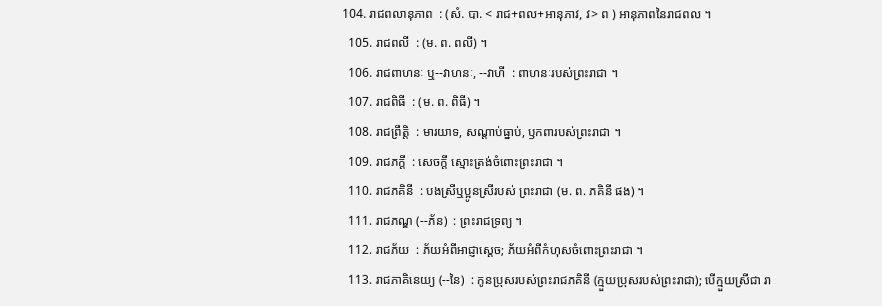104. រាជពលានុភាព  : (សំ. បា. < រាជ+ពល+អានុភាវ, វ> ព ) អានុភាពនៃរាជពល ។
  105. រាជពលី  : (ម. ព. ពលី) ។
  106. រាជពាហនៈ ឬ--វាហនៈ, --វាហី  : ពាហនៈរបស់ព្រះរាជា ។
  107. រាជពិធី  : (ម. ព. ពិធី) ។
  108. រាជព្រឹត្តិ  : មារយាទ, សណ្ដាប់ធ្នាប់, ឫកពារបស់ព្រះរាជា ។
  109. រាជភក្តី  : សេចក្ដី ស្មោះត្រង់ចំពោះព្រះរាជា ។
  110. រាជភគិនី  : បងស្រីឬប្អូនស្រីរបស់ ព្រះរាជា (ម. ព. ភគិនី ផង) ។
  111. រាជភណ្ឌ (--ភ័ន)  : ព្រះរាជទ្រព្យ ។
  112. រាជភ័យ  : ភ័យអំពីអាជ្ញាស្ដេច; ភ័យអំពីកំហុសចំពោះព្រះរាជា ។
  113. រាជភាគិនេយ្យ (--នៃ)  : កូនប្រុសរបស់ព្រះរាជភគិនី (ក្មួយប្រុសរបស់ព្រះរាជា); បើក្មួយស្រីជា រា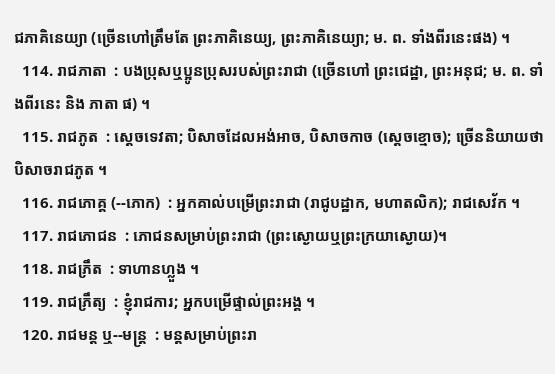ជភាគិនេយ្យា (ច្រើនហៅត្រឹមតែ ព្រះភាគិនេយ្យ, ព្រះភាគិនេយ្យា; ម. ព. ទាំងពីរនេះផង) ។
  114. រាជភាតា  : បងប្រុសឬប្អូនប្រុសរបស់ព្រះរាជា (ច្រើនហៅ ព្រះជេដ្ឋា, ព្រះអនុជ; ម. ព. ទាំងពីរនេះ និង ភាតា ផ) ។
  115. រាជភូត  : ស្ដេចទេវតា; បិសាចដែលអង់អាច, បិសាចកាច (ស្ដេចខ្មោច); ច្រើននិយាយថា បិសាចរាជភូត ។
  116. រាជភោគ្គ (--ភោក)  : អ្នកគាល់បម្រើព្រះរាជា (រាជូបដ្ឋាក, មហាតលិក); រាជសេវ័ក ។
  117. រាជភោជន  : ភោជនសម្រាប់ព្រះរាជា (ព្រះស្ងោយឬព្រះក្រយាស្ងោយ)។
  118. រាជភ្រឹត  : ទាហានហ្លួង ។
  119. រាជភ្រឹត្យ  : ខ្ញុំរាជការ; អ្នកបម្រើផ្ទាល់ព្រះអង្គ ។
  120. រាជមន្ត ឬ--មន្រ្ត  : មន្តសម្រាប់ព្រះរា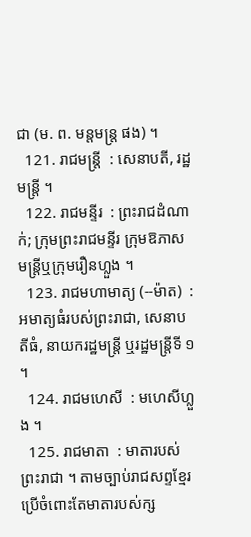ជា (ម. ព. មន្តមន្រ្ត ផង) ។
  121. រាជមន្ត្រី  : សេនាបតី, រដ្ឋមន្ត្រី ។
  122. រាជមន្ទីរ  : ព្រះរាជដំណាក់; ក្រុមព្រះរាជមន្ទីរ ក្រុមឱភាសមន្ត្រីឬក្រុមរឿនហ្លួង ។
  123. រាជមហាមាត្យ (--ម៉ាត)  : អមាត្យធំរបស់ព្រះរាជា, សេនាបតីធំ, នាយករដ្ឋមន្ត្រី ឬរដ្ឋមន្ត្រីទី ១ ។
  124. រាជមហេសី  : មហេសីហ្លួង ។
  125. រាជមាតា  : មាតារបស់ព្រះរាជា ។ តាមច្បាប់រាជសព្ទខ្មែរប្រើចំពោះតែមាតារបស់ក្ស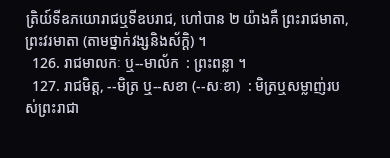ត្រិយ៍ទីឧភយោរាជឬទីឧបរាជ, ហៅបាន ២ យ៉ាងគឺ ព្រះរាជមាតា, ព្រះវរមាតា (តាមថ្នាក់វង្សនិងស័ក្តិ) ។
  126. រាជមាលកៈ ឬ--មាល័ក  : ព្រះពន្លា ។
  127. រាជមិត្ត, --មិត្រ ឬ--សខា (--សៈខា)  : មិត្រឬសម្លាញ់របស់ព្រះរាជា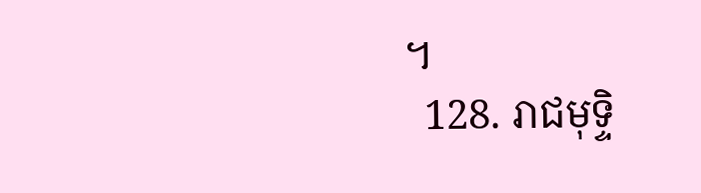។
  128. រាជមុទ្ទិ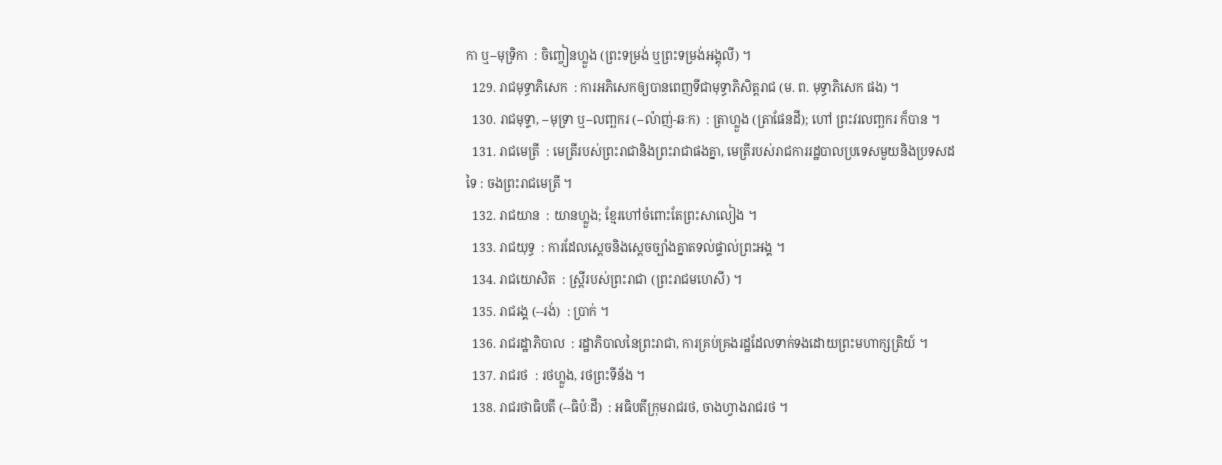កា ឬ--មុទ្រិកា  : ចិញ្ចៀនហ្លួង (ព្រះទម្រង់ ឬព្រះទម្រង់អង្គុលី) ។
  129. រាជមុទ្ធាភិសេក  : ការអភិសេកឲ្យបានពេញទីជាមុទ្ធាភិសិត្តរាជ (ម. ព. មុទ្ធាភិសេក ផង) ។
  130. រាជមុទ្ទា, --មុទ្រា ឬ--លញ្ឆករ (--ល៉ាញ់-ឆៈក)  : ត្រាហ្លួង (ត្រាផែនដី); ហៅ ព្រះវរលញ្ឆករ ក៏បាន ។
  131. រាជមេត្រី  : មេត្រីរបស់ព្រះរាជានិងព្រះរាជាផងគ្នា, មេត្រីរបស់រាជការរដ្ឋបាលប្រទេសមួយនិងប្រទសដទៃ : ចងព្រះរាជមេត្រី ។
  132. រាជយាន  : យានហ្លួង; ខ្មែរហៅចំពោះតែព្រះសាលៀង ។
  133. រាជយុទ្ធ  : ការដែលស្ដេចនិងស្ដេចច្បាំងគ្នាតទល់ផ្ទាល់ព្រះអង្គ ។
  134. រាជយោសិត  : ស្ត្រីរបស់ព្រះរាជា (ព្រះរាជមហេសី) ។
  135. រាជរង្គ (--រង់)  : ប្រាក់ ។
  136. រាជរដ្ឋាភិបាល  : រដ្ឋាភិបាលនៃព្រះរាជា, ការគ្រប់គ្រងរដ្ឋដែលទាក់ទងដោយព្រះមហាក្សត្រិយ៍ ។
  137. រាជរថ  : រថហ្លួង, រថព្រះទីន័ង ។
  138. រាជរថាធិបតី (--ធិប៉ៈដី)  : អធិបតីក្រុមរាជរថ, ចាងហ្វាងរាជរថ ។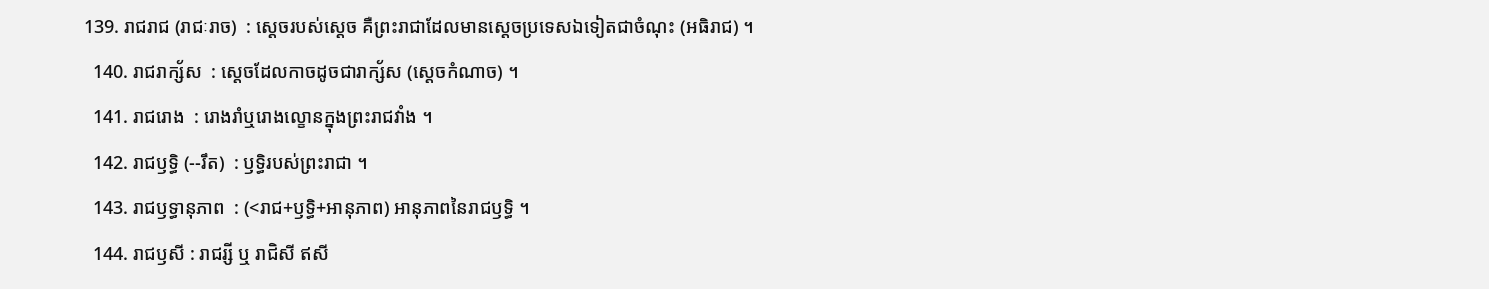139. រាជរាជ (រាជៈរាច)  : ស្ដេចរបស់ស្ដេច គឺព្រះរាជាដែលមានស្ដេចប្រទេសឯទៀតជាចំណុះ (អធិរាជ) ។
  140. រាជរាក្ស័ស  : ស្ដេចដែលកាចដូចជារាក្ស័ស (ស្ដេចកំណាច) ។
  141. រាជរោង  : រោងរាំឬរោងល្ខោនក្នុងព្រះរាជវាំង ។
  142. រាជឫទ្ធិ (--រឹត)  : ឫទ្ធិរបស់ព្រះរាជា ។
  143. រាជឫទ្ធានុភាព  : (<រាជ+ឫទ្ធិ+អានុភាព) អានុភាពនៃរាជឫទ្ធិ ។
  144. រាជឫសី : រាជរ្សី ឬ រាជិសី ឥសី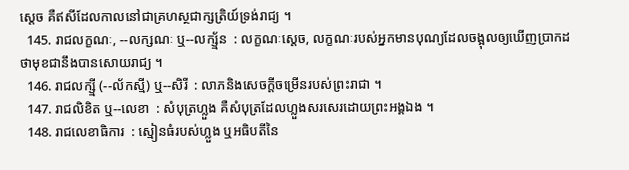ស្ដេច គឺឥសីដែលកាលនៅជាគ្រហស្ថជាក្សត្រិយ៍ទ្រង់រាជ្យ ។
  145. រាជលក្ខណៈ, --លក្សណៈ ឬ--លក្ស្ម័ន  : លក្ខណៈស្ដេច, លក្ខណៈរបស់អ្នកមានបុណ្យដែលចង្អុលឲ្យឃើញប្រាកដថាមុខជានឹងបានសោយរាជ្យ ។
  146. រាជលក្ស្មី (--ល័កស្មី) ឬ--សិរី  : លាភនិងសេចក្ដីចម្រើនរបស់ព្រះរាជា ។
  147. រាជលិខិត ឬ--លេខា  : សំបុត្រហ្លួង គឺសំបុត្រដែលហ្លួងសរសេរដោយព្រះអង្គឯង ។
  148. រាជលេខាធិការ  : ស្មៀនធំរបស់ហ្លួង ឬអធិបតីនៃ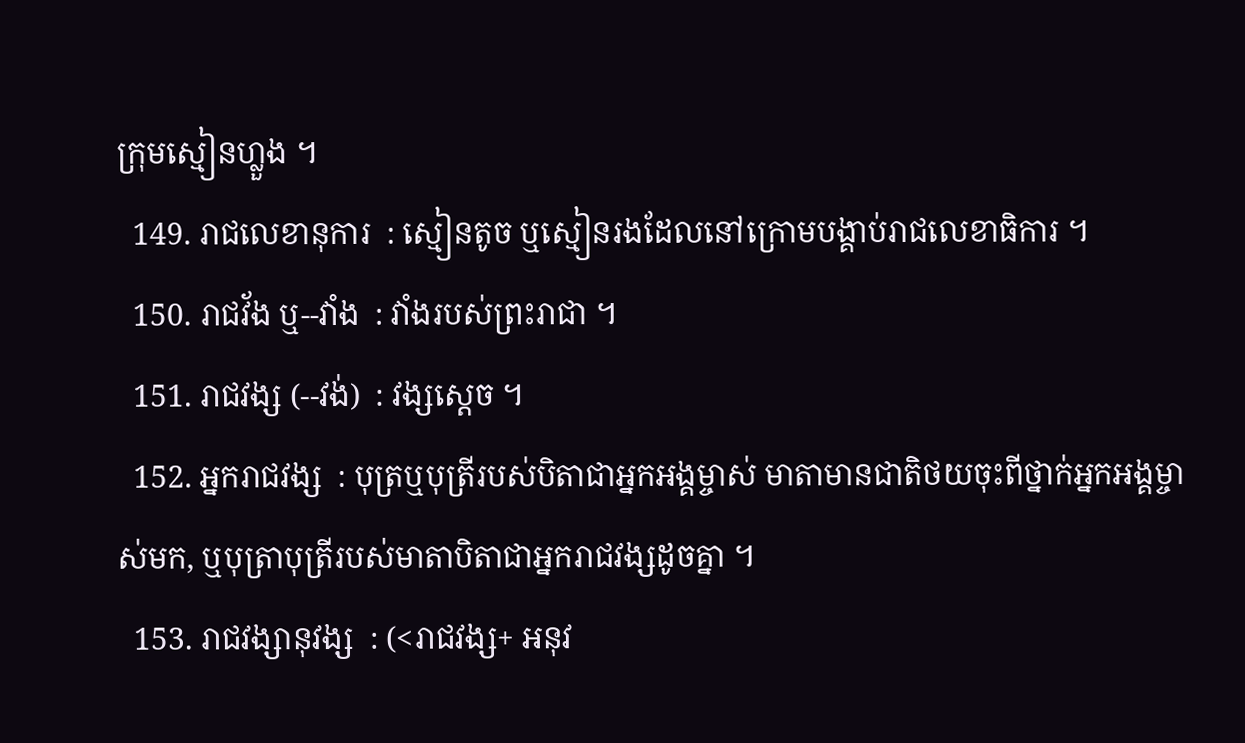ក្រុមស្មៀនហ្លួង ។
  149. រាជលេខានុការ  : ស្មៀនតូច ឬស្មៀនរងដែលនៅក្រោមបង្គាប់រាជលេខាធិការ ។
  150. រាជវ័ង ឬ--វាំង  : វាំងរបស់ព្រះរាជា ។
  151. រាជវង្ស (--វង់)  : វង្សស្ដេច ។
  152. អ្នករាជវង្ស  : បុត្រឬបុត្រីរបស់បិតាជាអ្នកអង្គម្ចាស់ មាតាមានជាតិថយចុះពីថ្នាក់អ្នកអង្គម្ចាស់មក, ឬបុត្រាបុត្រីរបស់មាតាបិតាជាអ្នករាជវង្សដូចគ្នា ។
  153. រាជវង្សានុវង្ស  : (<រាជវង្ស+ អនុវ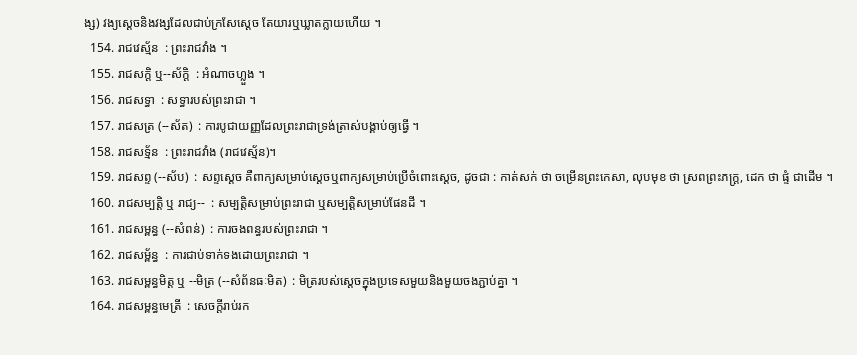ង្ស) វង្យស្ដេចនិងវង្សដែលជាប់ក្រសែស្ដេច តែយារឬឃ្លាតក្លាយហើយ ។
  154. រាជវេស្ម័ន  : ព្រះរាជវាំង ។
  155. រាជសក្តិ ឬ--ស័ក្តិ  : អំណាចហ្លួង ។
  156. រាជសទ្ធា  : សទ្ធារបស់ព្រះរាជា ។
  157. រាជសត្រ (--ស័ត)  : ការបូជាយញ្ញដែលព្រះរាជាទ្រង់ត្រាស់បង្គាប់ឲ្យធ្វើ ។
  158. រាជសទ្ម័ន  : ព្រះរាជវាំង (រាជវេស្ម័ន)។
  159. រាជសព្ទ (--ស័ប)  : សព្ទស្ដេច គឺពាក្យសម្រាប់ស្ដេចឬពាក្យសម្រាប់ប្រើចំពោះស្ដេច, ដូចជា : កាត់សក់ ថា ចម្រើនព្រះកេសា, លុបមុខ ថា ស្រពព្រះភក្រ្ត, ដេក ថា ផ្ទំ ជាដើម ។
  160. រាជសម្បត្តិ ឬ រាជ្យ--  : សម្បត្តិសម្រាប់ព្រះរាជា ឬសម្បត្តិសម្រាប់ផែនដី ។
  161. រាជសម្ពន្ធ (--សំពន់)  : ការចងពន្ធរបស់ព្រះរាជា ។
  162. រាជសម្ព័ន្ធ  : ការជាប់ទាក់ទងដោយព្រះរាជា ។
  163. រាជសម្ពន្ធមិត្ត ឬ --មិត្រ (--សំព័នធៈមិត)  : មិត្ររបស់ស្ដេចក្នុងប្រទេសមួយនិងមួយចងភ្ជាប់គ្នា ។
  164. រាជសម្ពន្ធមេត្រី  : សេចក្ដីរាប់រក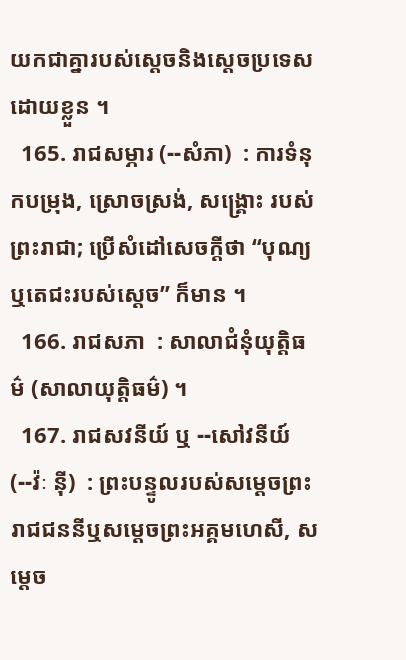យកជាគ្នារបស់ស្ដេចនិងស្ដេចប្រទេសដោយខ្លួន ។
  165. រាជសម្ភារ (--សំភា)  : ការទំនុកបម្រុង, ស្រោចស្រង់, សង្រ្គោះ របស់ព្រះរាជា; ប្រើសំដៅសេចក្ដីថា “បុណ្យឬតេជះរបស់ស្ដេច” ក៏មាន ។
  166. រាជសភា  : សាលាជំនុំយុត្តិធម៌ (សាលាយុត្តិធម៌) ។
  167. រាជសវនីយ៍ ឬ --សៅវនីយ៍ (--វ៉ៈ ន៉ី)  : ព្រះបន្ទូលរបស់សម្ដេចព្រះរាជជននីឬសម្ដេចព្រះអគ្គមហេសី, សម្ដេច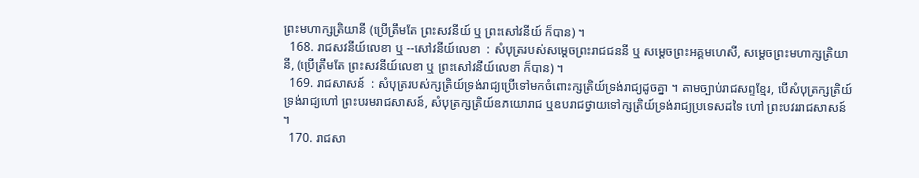ព្រះមហាក្សត្រិយានី (ប្រើត្រឹមតែ ព្រះសវនីយ៍ ឬ ព្រះសៅវនីយ៍ ក៏បាន) ។
  168. រាជសវនីយ៍លេខា ឬ --សៅវនីយ៍លេខា  : សំបុត្ររបស់សម្ដេចព្រះរាជជននី ឬ សម្ដេចព្រះអគ្គមហេសី, សម្ដេចព្រះមហាក្សត្រិយានី, (ប្រើត្រឹមតែ ព្រះសវនីយ៍លេខា ឬ ព្រះសៅវនីយ៍លេខា ក៏បាន) ។
  169. រាជសាសន៍  : សំបុត្ររបស់ក្សត្រិយ៍ទ្រង់រាជ្យប្រើទៅមកចំពោះក្សត្រិយ៍ទ្រង់រាជ្យដូចគ្នា ។ តាមច្បាប់រាជសព្ទខ្មែរ, បើសំបុត្រក្សត្រិយ៍ទ្រង់រាជ្យហៅ ព្រះបរមរាជសាសន៍, សំបុត្រក្សត្រិយ៍ឧភយោរាជ ឬឧបរាជថ្វាយទៅក្សត្រិយ៍ទ្រង់រាជ្យប្រទេសដទៃ ហៅ ព្រះបវររាជសាសន៍ ។
  170. រាជសា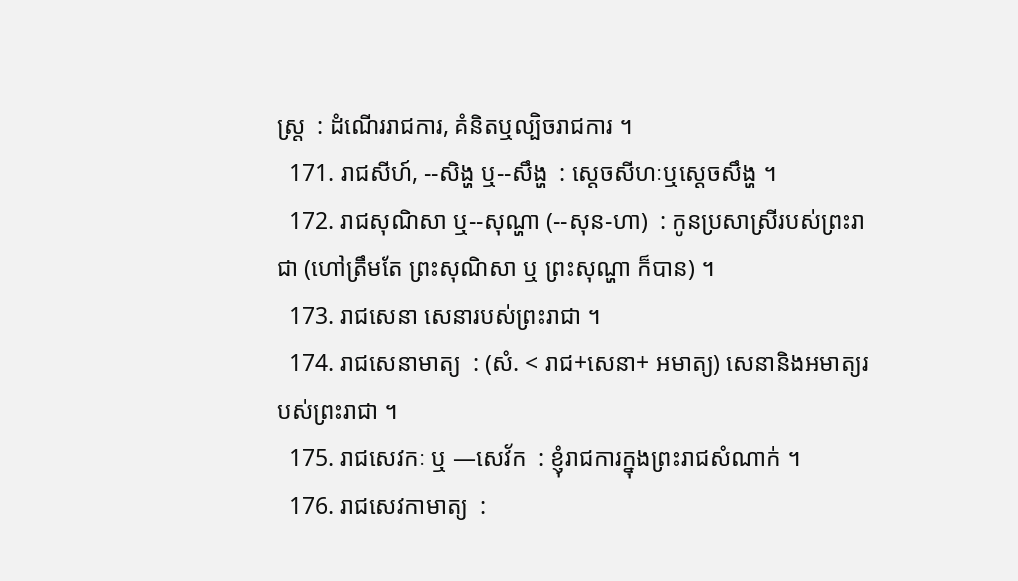ស្រ្ត  : ដំណើររាជការ, គំនិតឬល្បិចរាជការ ។
  171. រាជសីហ៍, --សិង្ហ ឬ--សឹង្ហ  : ស្ដេចសីហៈឬស្ដេចសឹង្ហ ។
  172. រាជសុណិសា ឬ--សុណ្ហា (--សុន-ហា)  : កូនប្រសាស្រីរបស់ព្រះរាជា (ហៅត្រឹមតែ ព្រះសុណិសា ឬ ព្រះសុណ្ហា ក៏បាន) ។
  173. រាជសេនា សេនារបស់ព្រះរាជា ។
  174. រាជសេនាមាត្យ  : (សំ. < រាជ+សេនា+ អមាត្យ) សេនានិងអមាត្យរបស់ព្រះរាជា ។
  175. រាជសេវកៈ ឬ —សេវ័ក  : ខ្ញុំរាជការក្នុងព្រះរាជសំណាក់ ។
  176. រាជសេវកាមាត្យ  :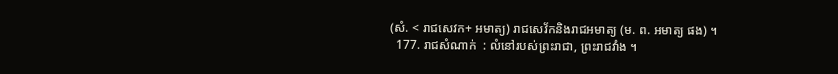(សំ. < រាជសេវក+ អមាត្យ) រាជសេវ័កនិងរាជអមាត្យ (ម. ព. អមាត្យ ផង) ។
  177. រាជសំណាក់  : លំនៅរបស់ព្រះរាជា, ព្រះរាជវាំង ។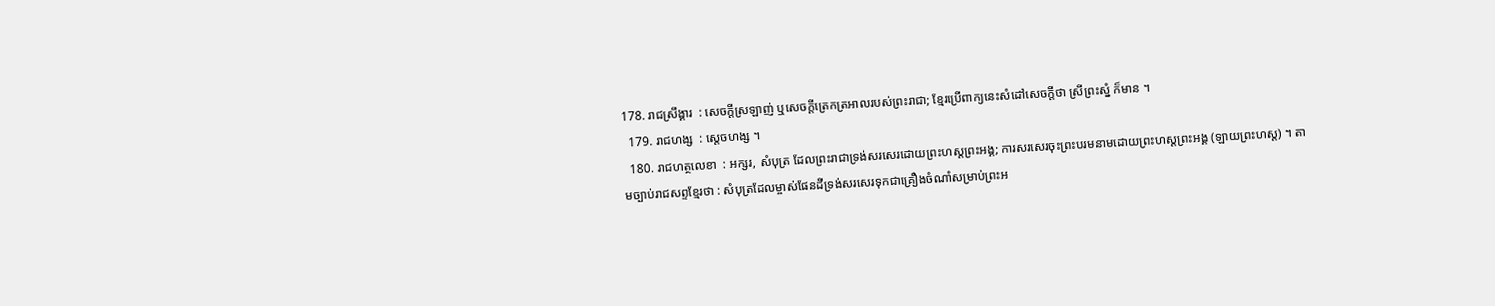178. រាជស្រឹង្គារ  : សេចក្ដីស្រឡាញ់ ឬសេចក្ដីត្រេកត្រអាលរបស់ព្រះរាជា; ខ្មែរប្រើពាក្យនេះសំដៅសេចក្ដីថា ស្រីព្រះស្នំ ក៏មាន ។
  179. រាជហង្ស  : ស្ដេចហង្ស ។
  180. រាជហត្ថលេខា  : អក្សរ, សំបុត្រ ដែលព្រះរាជាទ្រង់សរសេរដោយព្រះហស្តព្រះអង្គ; ការសរសេរចុះព្រះបរមនាមដោយព្រះហស្តព្រះអង្គ (ឡាយព្រះហស្ត) ។ តាមច្បាប់រាជសព្ទខ្មែរថា : សំបុត្រដែលម្ចាស់ផែនដីទ្រង់សរសេរទុកជាគ្រឿងចំណាំសម្រាប់ព្រះអ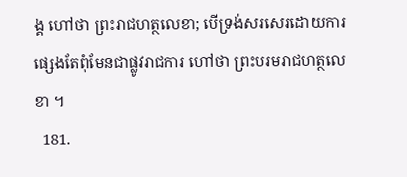ង្គ ហៅថា ព្រះរាជហត្ថលេខា; បើទ្រង់សរសេរដោយការផ្សេងតែពុំមែនជាផ្លូវរាជការ ហៅថា ព្រះបរមរាជហត្ថលេខា ។
  181.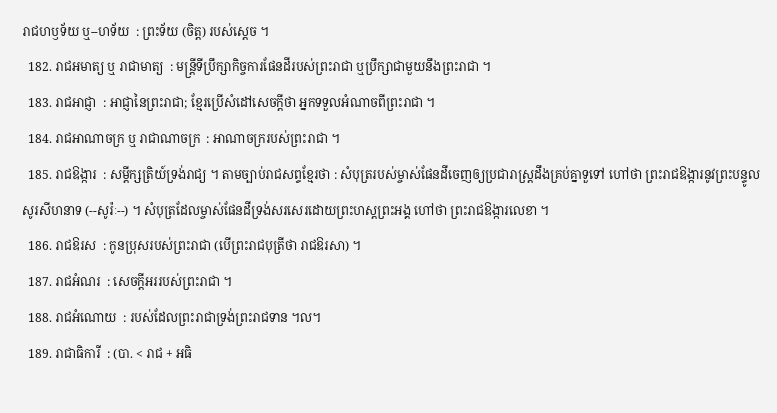រាជហឫទ័យ ឬ--ហទ័យ  : ព្រះទ័យ (ចិត្ត) របស់ស្ដេច ។
  182. រាជអមាត្យ ឬ រាជាមាត្យ  : មន្ត្រីទីប្រឹក្សាកិច្ចការផែនដីរបស់ព្រះរាជា ឬប្រឹក្សាជាមួយនឹងព្រះរាជា ។
  183. រាជអាជ្ញា  : អាជ្ញានៃព្រះរាជា; ខ្មែរប្រើសំដៅសេចក្ដីថា អ្នកទទួលអំណាចពីព្រះរាជា ។
  184. រាជអាណាចក្រ ឬ រាជាណាចក្រ  : អាណាចក្ររបស់ព្រះរាជា ។
  185. រាជឱង្ការ  : សម្ដីក្សត្រិយ៍ទ្រង់រាជ្យ ។ តាមច្បាប់រាជសព្ទខ្មែរថា : សំបុត្ររបស់ម្ចាស់ផែនដីចេញឲ្យប្រជារាស្រ្តដឹងគ្រប់គ្នាទួទៅ ហៅថា ព្រះរាជឱង្ការនូវព្រះបន្ទូលសូរសីហនាទ (--សូរ៉ៈ--) ។ សំបុត្រដែលម្ចាស់ផែនដីទ្រង់សរសេរដោយព្រះហស្តព្រះអង្គ ហៅថា ព្រះរាជឱង្ការលេខា ។
  186. រាជឱរស  : កូនប្រុសរបស់ព្រះរាជា (បើព្រះរាជបុត្រីថា រាជឱរសា) ។
  187. រាជអំណរ  : សេចក្ដីអររបស់ព្រះរាជា ។
  188. រាជអំណោយ  : របស់ដែលព្រះរាជាទ្រង់ព្រះរាជទាន ។ល។
  189. រាជាធិការី  : (បា. < រាជ + អធិ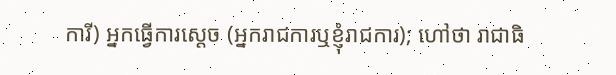ការី) អ្នកធ្វើការស្ដេច (អ្នករាជការឬខ្ញុំរាជការ); ហៅថា រាជាធិ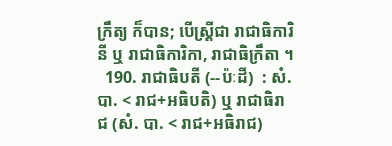ក្រឹត្យ ក៏បាន; បើស្ត្រីជា រាជាធិការិនី ឬ រាជាធិការិកា, រាជាធិក្រឹតា ។
  190. រាជាធិបតី (--ប៉ៈដី)  : សំ. បា. < រាជ+អធិបតិ) ឬ រាជាធិរាជ (សំ. បា. < រាជ+អធិរាជ)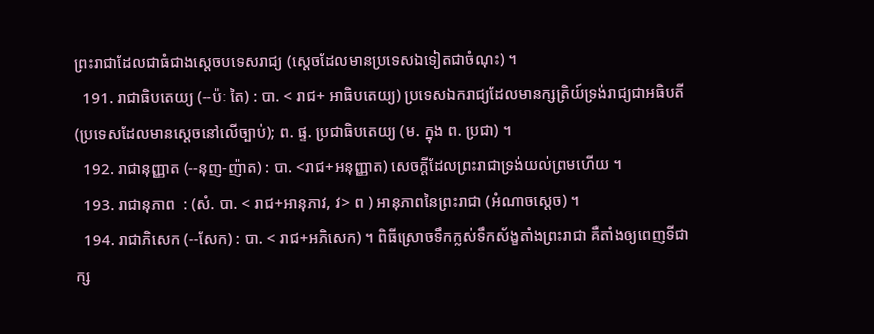ព្រះរាជាដែលជាធំជាងស្ដេចបទេសរាជ្យ (ស្ដេចដែលមានប្រទេសឯទៀតជាចំណុះ) ។
  191. រាជាធិបតេយ្យ (--ប៉ៈ តៃ) : បា. < រាជ+ អាធិបតេយ្យ) ប្រទេសឯករាជ្យដែលមានក្សត្រិយ៍ទ្រង់រាជ្យជាអធិបតី (ប្រទេសដែលមានស្ដេចនៅលើច្បាប់); ព. ផ្ទ. ប្រជាធិបតេយ្យ (ម. ក្នុង ព. ប្រជា) ។
  192. រាជានុញ្ញាត (--នុញ-ញ៉ាត) : បា. <រាជ+អនុញ្ញាត) សេចក្ដីដែលព្រះរាជាទ្រង់យល់ព្រមហើយ ។
  193. រាជានុភាព  : (សំ. បា. < រាជ+អានុភាវ, វ> ព ) អានុភាពនៃព្រះរាជា (អំណាចស្ដេច) ។
  194. រាជាភិសេក (--សែក) : បា. < រាជ+អភិសេក) ។ ពិធីស្រោចទឹកក្លស់ទឹកស័ង្ខតាំងព្រះរាជា គឺតាំងឲ្យពេញទីជាក្ស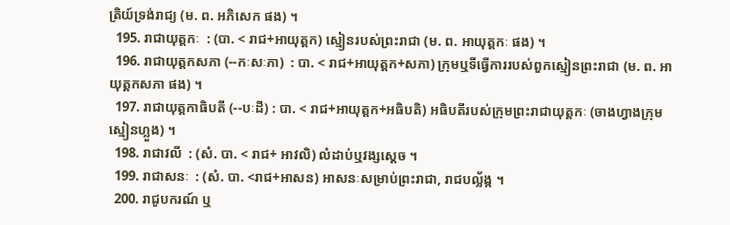ត្រិយ៍ទ្រង់រាជ្យ (ម. ព. អភិសេក ផង) ។
  195. រាជាយុត្តកៈ  : (បា. < រាជ+អាយុត្តក) ស្មៀនរបស់ព្រះរាជា (ម. ព. អាយុត្តកៈ ផង) ។
  196. រាជាយុត្តកសភា (--កៈសៈភា)  : បា. < រាជ+អាយុត្តក+សភា) ក្រុមឬទីធ្វើការរបស់ពួកស្មៀនព្រះរាជា (ម. ព. អាយុត្តកសភា ផង) ។
  197. រាជាយុត្តកាធិបតី (--បៈដី) : បា. < រាជ+អាយុត្តក+អធិបតិ) អធិបតីរបស់ក្រុមព្រះរាជាយុត្តកៈ (ចាងហ្វាងក្រុមស្មៀនហ្លួង) ។
  198. រាជាវលី  : (សំ. បា. < រាជ+ អាវលិ) លំដាប់ឬវង្សស្ដេច ។
  199. រាជាសនៈ  : (សំ. បា. <រាជ+អាសន) អាសនៈសម្រាប់ព្រះរាជា, រាជបល្ល័ង្ក ។
  200. រាជូបករណ៍ ឬ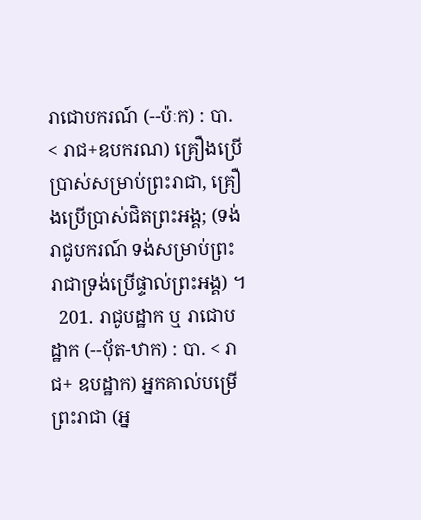រាជោបករណ៍ (--ប៉ៈក) : បា. < រាជ+ឧបករណ) គ្រឿងប្រើប្រាស់សម្រាប់ព្រះរាជា, គ្រឿងប្រើប្រាស់ជិតព្រះអង្គ; (ទង់រាជូបករណ៍ ទង់សម្រាប់ព្រះរាជាទ្រង់ប្រើផ្ទាល់ព្រះអង្គ) ។
  201. រាជូបដ្ឋាក ឬ រាជោបដ្ឋាក (--បុ័ត-ឋាក) : បា. < រាជ+ ឧបដ្ឋាក) អ្នកគាល់បម្រើព្រះរាជា (អ្ន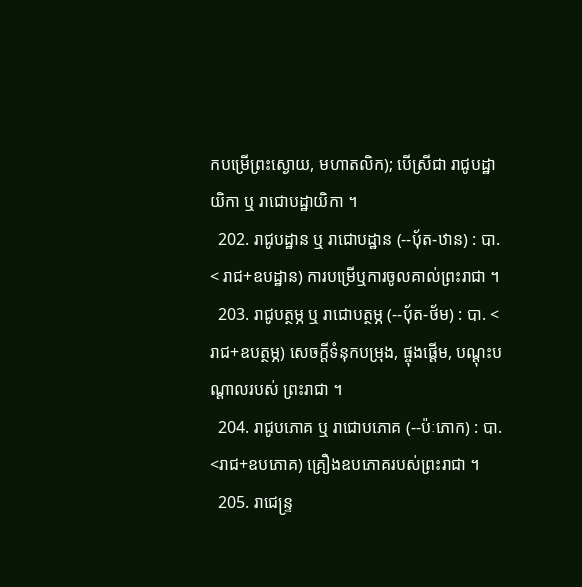កបម្រើព្រះស្ងោយ, មហាតលិក); បើស្រីជា រាជូបដ្ឋាយិកា ឬ រាជោបដ្ឋាយិកា ។
  202. រាជូបដ្ឋាន ឬ រាជោបដ្ឋាន (--បុ័ត-ឋាន) : បា. < រាជ+ឧបដ្ឋាន) ការបម្រើឬការចូលគាល់ព្រះរាជា ។
  203. រាជូបត្ថម្ភ ឬ រាជោបត្ថម្ភ (--បុ័ត-ថ័ម) : បា. < រាជ+ឧបត្ថម្ភ) សេចក្ដីទំនុកបម្រុង, ផ្ចុងផ្តើម, បណ្ដុះបណ្ដាលរបស់ ព្រះរាជា ។
  204. រាជូបភោគ ឬ រាជោបភោគ (--ប៉ៈភោក) : បា. <រាជ+ឧបភោគ) គ្រឿងឧបភោគរបស់ព្រះរាជា ។
  205. រាជេន្រ្ទ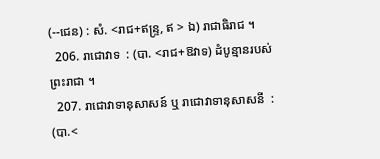(--ជេន) : សំ. <រាជ+ឥន្ទ្រ, ឥ > ឯ) រាជាធិរាជ ។
  206. រាជោវាទ  : (បា. <រាជ+ឱវាទ) ដំបូន្មានរបស់ព្រះរាជា ។
  207. រាជោវាទានុសាសន៍ ឬ រាជោវាទានុសាសនី  : (បា.<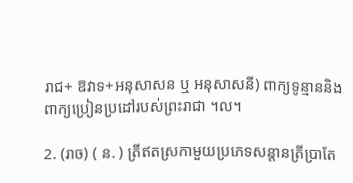រាជ+ ឱវាទ+អនុសាសន ឬ អនុសាសនី) ពាក្យទូន្មាននិងពាក្យប្រៀនប្រដៅរបស់ព្រះរាជា ។ល។

2. (រាច) ( ន. ) ត្រីឥតស្រកាមួយប្រភេទសន្តានត្រីប្រាតែ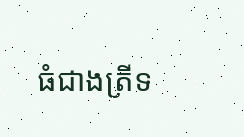ធំជាងត្រីទ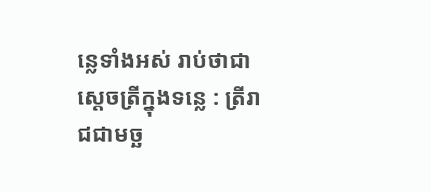ន្លេទាំងអស់ រាប់ថាជាស្ដេចត្រីក្នុងទន្លេ : ត្រីរាជជាមច្ឆ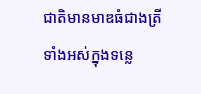ជាតិមានមាឌធំជាងត្រីទាំងអស់ក្នុងទន្លេ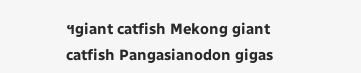។giant catfish Mekong giant catfish Pangasianodon gigas